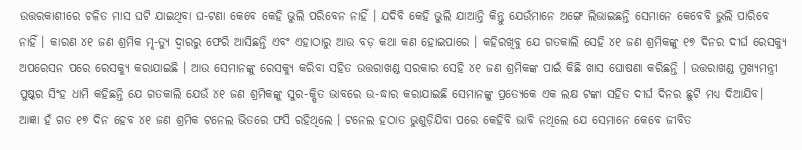ଉତ୍ତରକାଶୀରେ ଚଳିତ ମାସ ଘଟି ଯାଇଥିବା ଘ-ଟଣା କେବେ କେହି ଭୁଲି ପରିବେନ ନାହିଁ । ଯଦିବି କେହି ଭୁଲି ଯାଆନ୍ତି କିନ୍ତୁ ଯେଉଁମାନେ ଅଙ୍ଗେ ଲିଭାଇଛନ୍ତି ସେମାନେ କେବେବି ଭୁଲି ପାରିବେ ନାହିଁ । କାରଣ ୪୧ ଜଣ ଶ୍ରମିକ ମୃ-ତ୍ୟୁ ଦ୍ୱାରରୁ ଫେରି ଆସିଛନ୍ତି ଏବଂ ଏହାଠାରୁ ଆଉ ବଡ଼ କଥା କଣ ହୋଇପାରେ । କହିରଖିବୁ ଯେ ଗତକାଲି ସେହି ୪୧ ଜଣ ଶ୍ରମିକଙ୍କୁ ୧୭ ଦିନର ଦୀର୍ଘ ରେସକ୍ୟୁ ଅପରେସନ ପରେ ରେସକ୍ୟୁ କରାଯାଇଛି । ଆଉ ସେମାନଙ୍କୁ ରେସକ୍ୟୁ କରିବା ସହିତ ଉତ୍ତରାଖଣ୍ଡ ସରକାର ସେହି ୪୧ ଜଣ ଶ୍ରମିକଙ୍କ ପାଇଁ କିଛି ଖାସ ଘୋଷଣା କରିଛନ୍ତି । ଉତ୍ତରାଖଣ୍ଡ ମୁଖ୍ୟମନ୍ତ୍ରୀ ପୁଷ୍କର ସିଂହ ଧାମି କହିଛନ୍ତି ଯେ ଗତକାଲି ଯେଉଁ ୪୧ ଜଣ ଶ୍ରମିକଙ୍କୁ ସୁର-କ୍ଷିତ ଭାବରେ ଉ-ଦ୍ଧାର କରାଯାଇଛି ସେମାନଙ୍କୁ ପ୍ରତ୍ୟେକେ ଏକ ଲକ୍ଷ ଟଙ୍କା ସହିତ ଦୀର୍ଘ ଦିନର ଛୁଟି ମଧ୍ୟ ଦିଆଯିବ।
ଆଜ୍ଞା ହଁ ଗତ ୧୭ ଦିନ ହେବ ୪୧ ଜଣ ଶ୍ରମିକ ଟନେଲ ଭିତରେ ଫସି ରହିଥିଲେ । ଟନେଲ ହଠାତ ଭୁଶୁଡ଼ିଯିବା ପରେ କେହିବି ଭାବି ନଥିଲେ ଯେ ସେମାନେ କେବେ ଜୀବିତ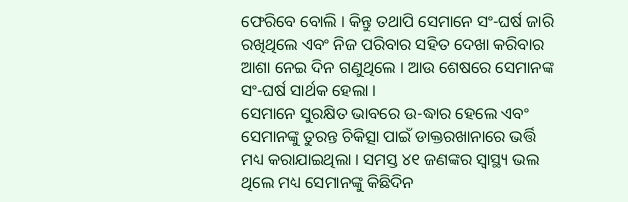ଫେରିବେ ବୋଲି । କିନ୍ତୁ ତଥାପି ସେମାନେ ସଂ-ଘର୍ଷ ଜାରି ରଖିଥିଲେ ଏବଂ ନିଜ ପରିବାର ସହିତ ଦେଖା କରିବାର ଆଶା ନେଇ ଦିନ ଗଣୁଥିଲେ । ଆଉ ଶେଷରେ ସେମାନଙ୍କ ସଂ-ଘର୍ଷ ସାର୍ଥକ ହେଲା ।
ସେମାନେ ସୁରକ୍ଷିତ ଭାବରେ ଉ-ଦ୍ଧାର ହେଲେ ଏବଂ ସେମାନଙ୍କୁ ତୁରନ୍ତ ଚିକିତ୍ସା ପାଇଁ ଡାକ୍ତରଖାନାରେ ଭର୍ତ୍ତି ମଧ୍ୟ କରାଯାଇଥିଲା । ସମସ୍ତ ୪୧ ଜଣଙ୍କର ସ୍ୱାସ୍ଥ୍ୟ ଭଲ ଥିଲେ ମଧ୍ୟ ସେମାନଙ୍କୁ କିଛିଦିନ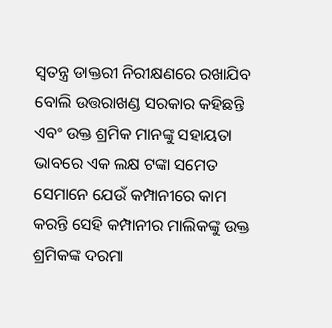ସ୍ୱତନ୍ତ୍ର ଡାକ୍ତରୀ ନିରୀକ୍ଷଣରେ ରଖାଯିବ ବୋଲି ଉତ୍ତରାଖଣ୍ଡ ସରକାର କହିଛନ୍ତି ଏବଂ ଉକ୍ତ ଶ୍ରମିକ ମାନଙ୍କୁ ସହାୟତା ଭାବରେ ଏକ ଲକ୍ଷ ଟଙ୍କା ସମେତ ସେମାନେ ଯେଉଁ କମ୍ପାନୀରେ କାମ କରନ୍ତି ସେହି କମ୍ପାନୀର ମାଲିକଙ୍କୁ ଉକ୍ତ ଶ୍ରମିକଙ୍କ ଦରମା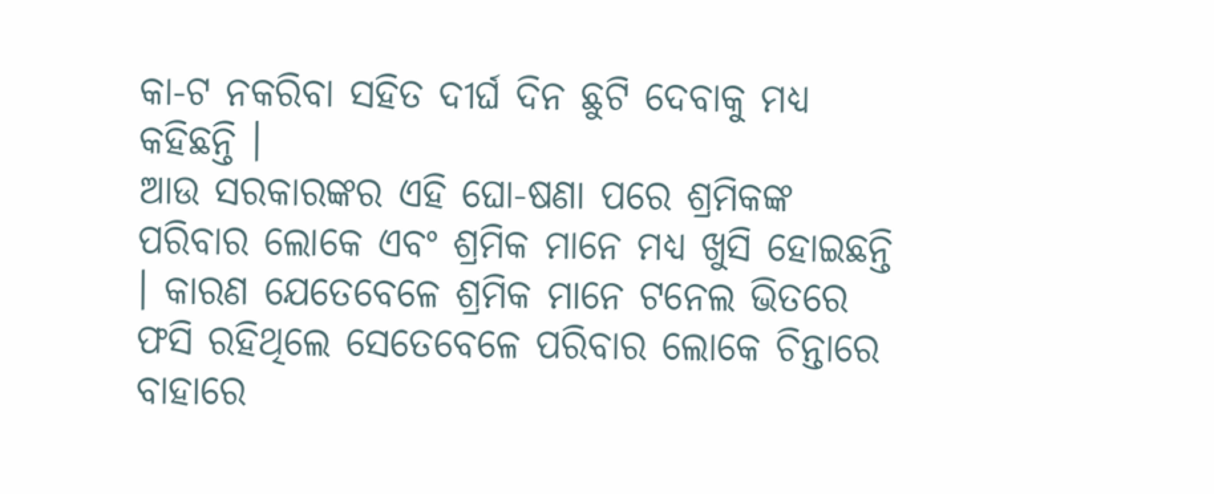କା-ଟ ନକରିବା ସହିତ ଦୀର୍ଘ ଦିନ ଛୁଟି ଦେବାକୁ ମଧ୍ୟ କହିଛନ୍ତି ।
ଆଉ ସରକାରଙ୍କର ଏହି ଘୋ-ଷଣା ପରେ ଶ୍ରମିକଙ୍କ ପରିବାର ଲୋକେ ଏବଂ ଶ୍ରମିକ ମାନେ ମଧ୍ୟ ଖୁସି ହୋଇଛନ୍ତି । କାରଣ ଯେତେବେଳେ ଶ୍ରମିକ ମାନେ ଟନେଲ ଭିତରେ ଫସି ରହିଥିଲେ ସେତେବେଳେ ପରିବାର ଲୋକେ ଚିନ୍ତାରେ ବାହାରେ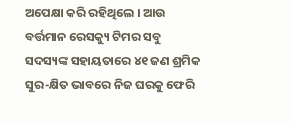ଅପେକ୍ଷା କରି ରହିଥିଲେ । ଆଉ ବର୍ତ୍ତମାନ ରେସକ୍ୟୁ ଟିମର ସବୁ ସଦସ୍ୟଙ୍କ ସହାୟତାରେ ୪୧ ଜଣ ଶ୍ରମିକ ସୁର-କ୍ଷିତ ଭାବରେ ନିଜ ଘରକୁ ଫେରି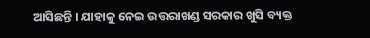ଆସିଛନ୍ତି । ଯାହାକୁ ନେଇ ଉତ୍ତରାଖଣ୍ଡ ସରକାର ଖୁସି ବ୍ୟକ୍ତ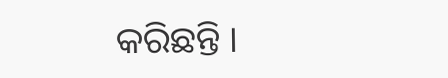କରିଛନ୍ତି ।